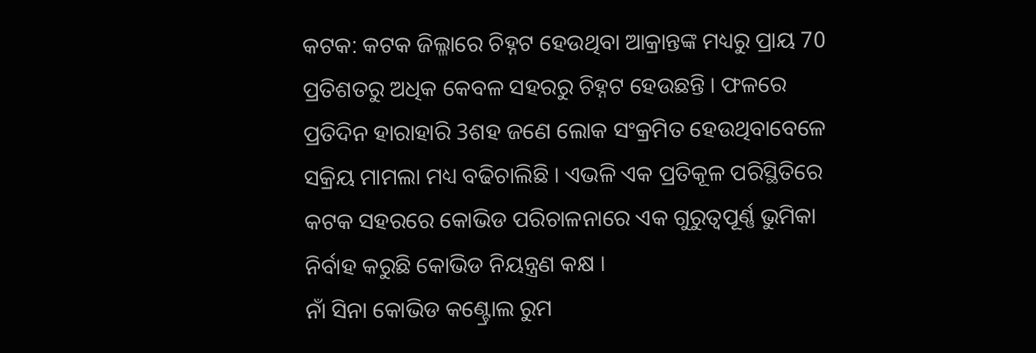କଟକ: କଟକ ଜିଲ୍ଳାରେ ଚିହ୍ନଟ ହେଉଥିବା ଆକ୍ରାନ୍ତଙ୍କ ମଧ୍ୟରୁ ପ୍ରାୟ 70 ପ୍ରତିଶତରୁ ଅଧିକ କେବଳ ସହରରୁ ଚିହ୍ନଟ ହେଉଛନ୍ତି । ଫଳରେ ପ୍ରତିଦିନ ହାରାହାରି 3ଶହ ଜଣେ ଲୋକ ସଂକ୍ରମିତ ହେଉଥିବାବେଳେ ସକ୍ରିୟ ମାମଲା ମଧ୍ୟ ବଢିଚାଲିଛି । ଏଭଳି ଏକ ପ୍ରତିକୂଳ ପରିସ୍ଥିତିରେ କଟକ ସହରରେ କୋଭିଡ ପରିଚାଳନାରେ ଏକ ଗୁରୁତ୍ବପୂର୍ଣ୍ଣ ଭୁମିକା ନିର୍ବାହ କରୁଛି କୋଭିଡ ନିୟନ୍ତ୍ରଣ କକ୍ଷ ।
ନାଁ ସିନା କୋଭିଡ କଣ୍ଟ୍ରୋଲ ରୁମ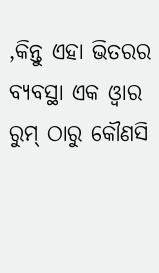,କିନ୍ତୁ ଏହା ଭିତରର ବ୍ୟବସ୍ଥା ଏକ ଓ୍ବାର ରୁମ୍ ଠାରୁ କୌଣସି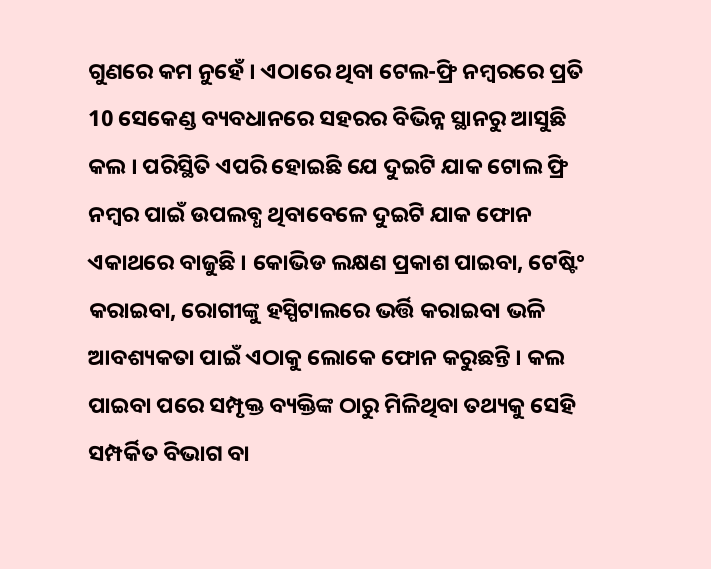ଗୁଣରେ କମ ନୁହେଁ । ଏଠାରେ ଥିବା ଟେଲ-ଫ୍ରି ନମ୍ବରରେ ପ୍ରତି 10 ସେକେଣ୍ଡ ବ୍ୟବଧାନରେ ସହରର ବିଭିନ୍ନ ସ୍ଥାନରୁ ଆସୁଛି କଲ । ପରିସ୍ଥିତି ଏପରି ହୋଇଛି ଯେ ଦୁଇଟି ଯାକ ଟୋଲ ଫ୍ରି ନମ୍ବର ପାଇଁ ଉପଲବ୍ଧ ଥିବାବେଳେ ଦୁଇଟି ଯାକ ଫୋନ ଏକାଥରେ ବାଜୁଛି । କୋଭିଡ ଲକ୍ଷଣ ପ୍ରକାଶ ପାଇବା, ଟେଷ୍ଟିଂ କରାଇବା, ରୋଗୀଙ୍କୁ ହସ୍ପିଟାଲରେ ଭର୍ତ୍ତି କରାଇବା ଭଳି ଆବଶ୍ୟକତା ପାଇଁ ଏଠାକୁ ଲୋକେ ଫୋନ କରୁଛନ୍ତି । କଲ ପାଇବା ପରେ ସମ୍ପୃକ୍ତ ବ୍ୟକ୍ତିଙ୍କ ଠାରୁ ମିଳିଥିବା ତଥ୍ୟକୁ ସେହି ସମ୍ପର୍କିତ ବିଭାଗ ବା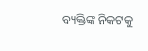ବ୍ୟକ୍ତିଙ୍କ ନିକଟକୁ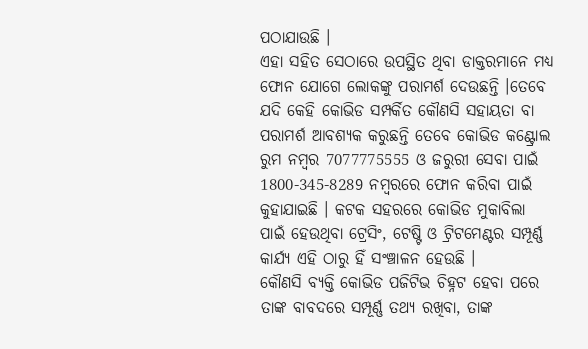ପଠାଯାଉଛି ।
ଏହା ସହିତ ସେଠାରେ ଉପସ୍ଥିତ ଥିବା ଡାକ୍ତରମାନେ ମଧ୍ୟ ଫୋନ ଯୋଗେ ଲୋକଙ୍କୁ ପରାମର୍ଶ ଦେଉଛନ୍ତି ।ତେବେ ଯଦି କେହି କୋଭିଡ ସମ୍ପର୍କିତ କୌଣସି ସହାୟତା ବା ପରାମର୍ଶ ଆବଶ୍ୟକ କରୁଛନ୍ତି ତେବେ କୋଭିଡ କଣ୍ଟ୍ରୋଲ ରୁମ ନମ୍ବର 7077775555 ଓ ଜରୁରୀ ସେବା ପାଇଁ 1800-345-8289 ନମ୍ବରରେ ଫୋନ କରିବା ପାଇଁ କୁହାଯାଇଛି । କଟକ ସହରରେ କୋଭିଡ ମୁକାବିଲା ପାଇଁ ହେଉଥିବା ଟ୍ରେସିଂ, ଟେଷ୍ଟି ଓ ଟ୍ରିଟମେଣ୍ଟର ସମ୍ପୂର୍ଣ୍ଣ କାର୍ଯ୍ୟ ଏହି ଠାରୁ ହିଁ ସଂଞ୍ଚାଳନ ହେଉଛି ।
କୌଣସି ବ୍ୟକ୍ତି କୋଭିଡ ପଜିଟିଭ ଚିହ୍ନଟ ହେବା ପରେ ତାଙ୍କ ବାବଦରେ ସମ୍ପୂର୍ଣ୍ଣ ତଥ୍ୟ ରଖିବା, ତାଙ୍କ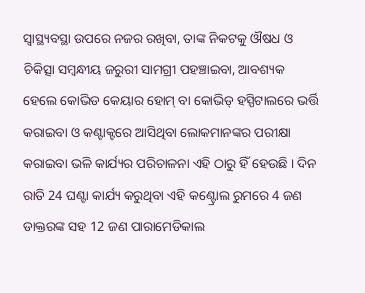ସ୍ବାସ୍ଥ୍ୟବସ୍ଥା ଉପରେ ନଜର ରଖିବା, ତାଙ୍କ ନିକଟକୁ ଔଷଧ ଓ ଚିକିତ୍ସା ସମ୍ବନ୍ଧୀୟ ଜରୁରୀ ସାମଗ୍ରୀ ପହଞ୍ଚାଇବା, ଆବଶ୍ୟକ ହେଲେ କୋଭିଡ କେୟାର ହୋମ୍ ବା କୋଭିଡ୍ ହସ୍ପିଟାଲରେ ଭର୍ତ୍ତି କରାଇବା ଓ କଣ୍ଟାକ୍ଟରେ ଆସିଥିବା ଲୋକମାନଙ୍କର ପରୀକ୍ଷା କରାଇବା ଭଳି କାର୍ଯ୍ୟର ପରିଚାଳନା ଏହି ଠାରୁ ହିଁ ହେଉଛି । ଦିନ ରାତି 24 ଘଣ୍ଟା କାର୍ଯ୍ୟ କରୁଥିବା ଏହି କଣ୍ଟ୍ରୋଲ ରୁମରେ 4 ଜଣ ଡାକ୍ତରଙ୍କ ସହ 12 ଜଣ ପାରାମେଡିକାଲ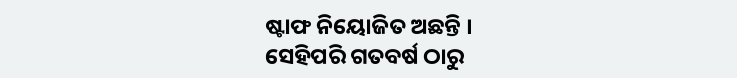ଷ୍ଟାଫ ନିୟୋଜିତ ଅଛନ୍ତି ।
ସେହିପରି ଗତବର୍ଷ ଠାରୁ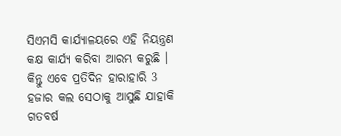ସିଏମସି କାର୍ଯ୍ୟାଳୟରେ ଏହି ନିୟନ୍ତ୍ରଣ କକ୍ଷ କାର୍ଯ୍ୟ କରିବା ଆରମ୍ଭ କରୁଛି । କିନ୍ତୁ ଏବେ ପ୍ରତିଦିନ ହାରାହାରି 3 ହଜାର କଲ ସେଠାକୁ ଆସୁଛି ଯାହାକି ଗତବର୍ଷ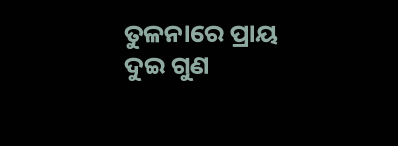ତୁଳନାରେ ପ୍ରାୟ ଦୁଇ ଗୁଣ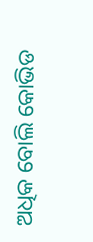ଅଧିକ ବୋଲି କୋଭିଡ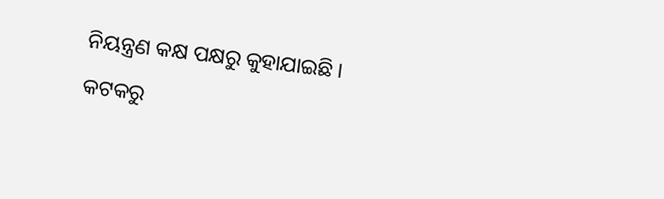ନିୟନ୍ତ୍ରଣ କକ୍ଷ ପକ୍ଷରୁ କୁହାଯାଇଛି ।
କଟକରୁ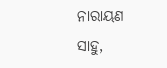ନାରାୟଣ ସାହୁ,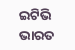ଇଟିଭି ଭାରତ